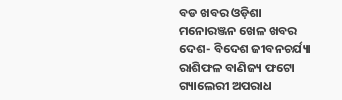ବଡ ଖବର ଓଡ଼ିଶା ମନୋରଞ୍ଜନ ଖେଳ ଖବର ଦେଶ- ବିଦେଶ ଜୀବନଚର୍ଯ୍ୟା ରାଶିଫଳ ବାଣିଜ୍ୟ ଫଟୋ ଗ୍ୟାଲେରୀ ଅପରାଧ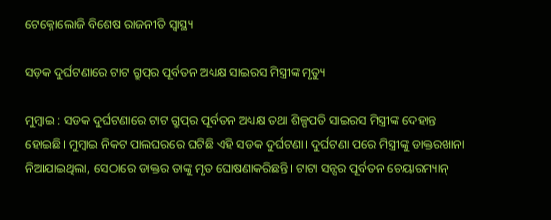ଟେକ୍ନୋଲୋଜି ବିଶେଷ ରାଜନୀତି ସ୍ଵାସ୍ଥ୍ୟ

ସଡ଼କ ଦୁର୍ଘଟଣାରେ ଟାଟ ଗ୍ରୁପ୍‌ର ପୂର୍ବତନ ଅଧ୍ୟକ୍ଷ ସାଇରସ ମିସ୍ତ୍ରୀଙ୍କ ମୃତ୍ୟୁ

ମୁମ୍ବାଇ : ସଡକ ଦୁର୍ଘଟଣାରେ ଟାଟ ଗ୍ରୁପ୍‌ର ପୂର୍ବତନ ଅଧ୍ୟକ୍ଷ ତଥା ଶିଳ୍ପପତି ସାଇରସ ମିସ୍ତ୍ରୀଙ୍କ ଦେହାନ୍ତ ହୋଇଛି। ମୁମ୍ବାଇ ନିକଟ ପାଲଘରରେ ଘଟିଛି ଏହି ସଡକ ଦୁର୍ଘଟଣା। ଦୁର୍ଘଟଣା ପରେ ମିସ୍ତ୍ରୀଙ୍କୁ ଡାକ୍ତରଖାନା ନିଆଯାଇଥିଲା, ସେଠାରେ ଡାକ୍ତର ତାଙ୍କୁ ମୃତ ଘୋଷଣାକରିଛନ୍ତି। ଟାଟା ସନ୍ସର ପୂର୍ବତନ ଚେୟାରମ୍ୟାନ୍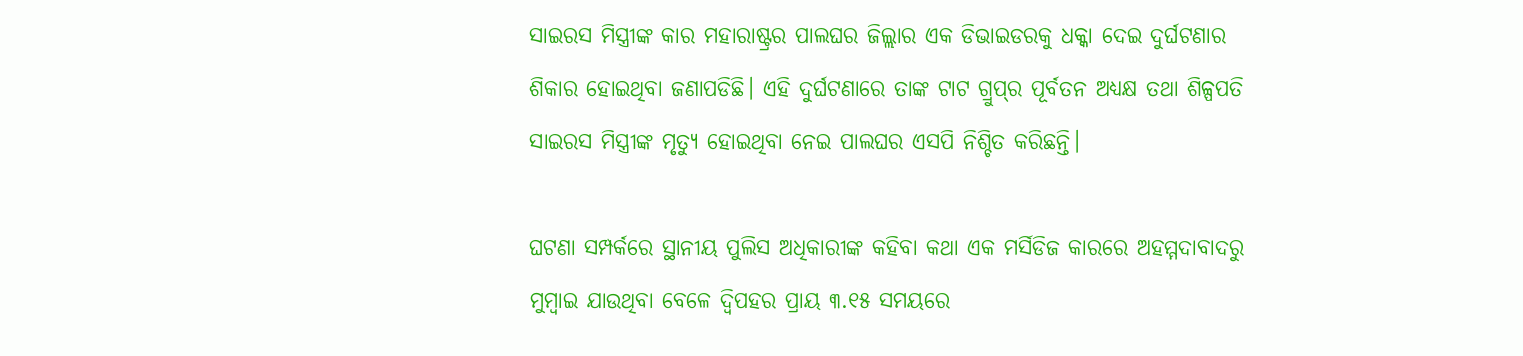ସାଇରସ ମିସ୍ତ୍ରୀଙ୍କ କାର ମହାରାଷ୍ଟ୍ରର ପାଲଘର ଜିଲ୍ଲାର ଏକ ଡିଭାଇଡରକୁ ଧକ୍କା ଦେଇ ଦୁର୍ଘଟଣାର ଶିକାର ହୋଇଥିବା ଜଣାପଡିଛି। ଏହି ଦୁର୍ଘଟଣାରେ ତାଙ୍କ ଟାଟ ଗ୍ରୁପ୍‌ର ପୂର୍ବତନ ଅଧ୍ୟକ୍ଷ ତଥା ଶିଳ୍ପପତି ସାଇରସ ମିସ୍ତ୍ରୀଙ୍କ ମୃତ୍ୟୁ ହୋଇଥିବା ନେଇ ପାଲଘର ଏସପି ନିଶ୍ଚିତ କରିଛନ୍ତି।

ଘଟଣା ସମ୍ପର୍କରେ ସ୍ଥାନୀୟ ପୁଲିସ ଅଧିକାରୀଙ୍କ କହିବା କଥା ଏକ ମର୍ସିଡିଜ କାରରେ ଅହମ୍ମଦାବାଦରୁ ମୁମ୍ବାଇ ଯାଉଥିବା ବେଳେ ଦ୍ବିପହର ପ୍ରାୟ ୩.୧୫ ସମୟରେ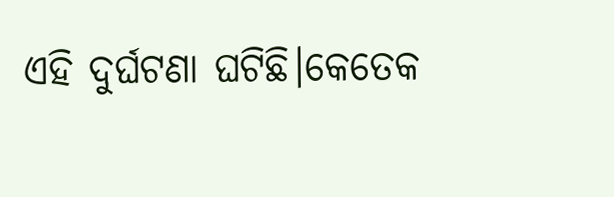ଏହି ଦୁର୍ଘଟଣା ଘଟିଛି।କେତେକ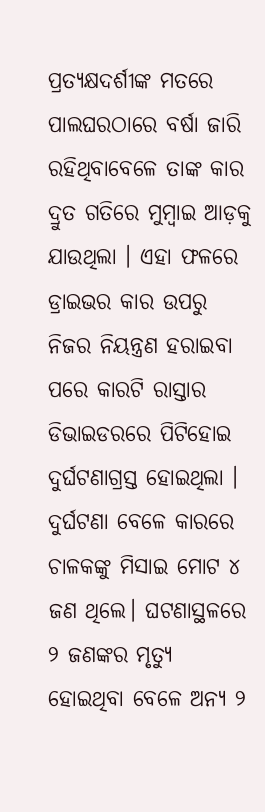ପ୍ରତ୍ୟକ୍ଷଦର୍ଶୀଙ୍କ ମତରେ ପାଲଘରଠାରେ ବର୍ଷା ଜାରି ରହିଥିବାବେଳେ ତାଙ୍କ କାର ଦ୍ରୁତ ଗତିରେ ମୁମ୍ବାଇ ଆଡ଼କୁ ଯାଉଥିଲା । ଏହା ଫଳରେ ଡ୍ରାଇଭର କାର ଉପରୁ ନିଜର ନିୟନ୍ତ୍ରଣ ହରାଇବା ପରେ କାରଟି ରାସ୍ତାର ଡିଭାଇଡରରେ ପିଟିହୋଇ ଦୁର୍ଘଟଣାଗ୍ରସ୍ତ ହୋଇଥିଲା । ଦୁର୍ଘଟଣା ବେଳେ କାରରେ ଚାଳକଙ୍କୁ ମିସାଇ ମୋଟ ୪ ଜଣ ଥିଲେ। ଘଟଣାସ୍ଥଳରେ ୨ ଜଣଙ୍କର ମୃତ୍ୟୁ ହୋଇଥିବା ବେଳେ ଅନ୍ୟ ୨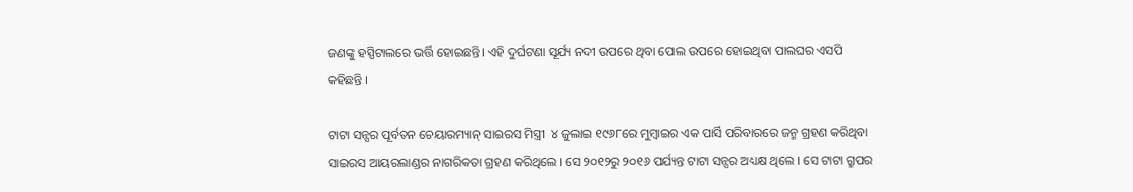ଜଣଙ୍କୁ ହସ୍ପିଟାଲରେ ଭର୍ତ୍ତି ହୋଇଛନ୍ତି। ଏହି ଦୁର୍ଘଟଣା ସୂର୍ଯ୍ୟ ନଦୀ ଉପରେ ଥିବା ପୋଲ ଉପରେ ହୋଇଥିବା ପାଲଘର ଏସପି କହିଛନ୍ତି ।

ଟାଟା ସନ୍ସର ପୂର୍ବତନ ଚେୟାରମ୍ୟାନ୍ ସାଇରସ ମିସ୍ତ୍ରୀ  ୪ ଜୁଲାଇ ୧୯୬୮ରେ ମୁମ୍ବାଇର ଏକ ପାର୍ସି ପରିବାରରେ ଜନ୍ମ ଗ୍ରହଣ କରିଥିବା ସାଇରସ ଆୟରଲାଣ୍ଡର ନାଗରିକତା ଗ୍ରହଣ କରିଥିଲେ । ସେ ୨୦୧୨ରୁ ୨୦୧୬ ପର୍ଯ୍ୟନ୍ତ ଟାଟା ସନ୍ସର ଅଧ୍ୟକ୍ଷ ଥିଲେ । ସେ ଟାଟା ଗ୍ରୁପର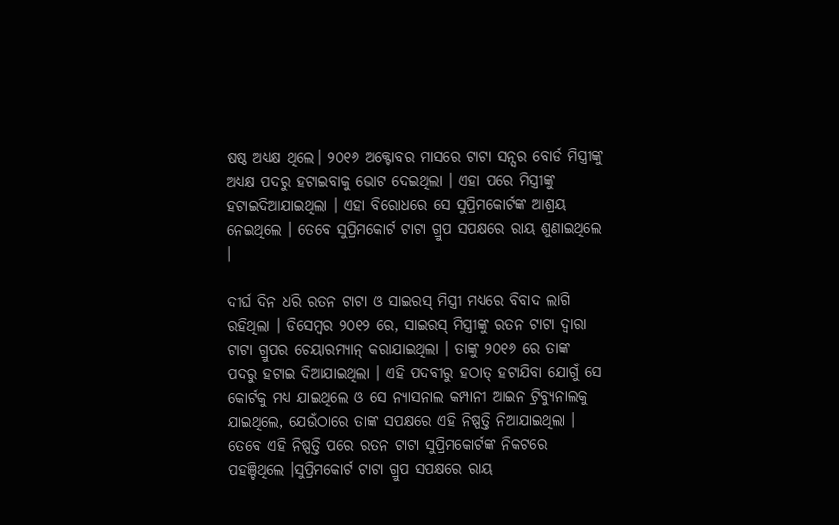ଷଷ୍ଠ ଅଧ୍ୟକ୍ଷ ଥିଲେ। ୨୦୧୬ ଅକ୍ଟୋବର ମାସରେ ଟାଟା ସନ୍ସର ବୋର୍ଡ ମିସ୍ତ୍ରୀଙ୍କୁ ଅଧ୍ୟକ୍ଷ ପଦରୁ ହଟାଇବାକୁ ଭୋଟ ଦେଇଥିଲା । ଏହା ପରେ ମିସ୍ତ୍ରୀଙ୍କୁ ହଟାଇଦିଆଯାଇଥିଲା । ଏହା ବିରୋଧରେ ସେ ସୁପ୍ରିମକୋର୍ଟଙ୍କ ଆଶ୍ରୟ ନେଇଥିଲେ । ତେବେ ସୁପ୍ରିମକୋର୍ଟ ଟାଟା ଗ୍ରୁପ ସପକ୍ଷରେ ରାୟ ଶୁଣାଇଥିଲେ ।

ଦୀର୍ଘ ଦିନ ଧରି ରତନ ଟାଟା ଓ ସାଇରସ୍ ମିସ୍ତ୍ରୀ ମଧ୍ୟରେ ବିବାଦ ଲାଗି ରହିଥିଲା । ଡିସେମ୍ବର ୨୦୧୨ ରେ, ସାଇରସ୍ ମିସ୍ତ୍ରୀଙ୍କୁ ରତନ ଟାଟା ଦ୍ୱାରା ଟାଟା ଗ୍ରୁପର ଚେୟାରମ୍ୟାନ୍ କରାଯାଇଥିଲା । ତାଙ୍କୁ ୨୦୧୬ ରେ ତାଙ୍କ ପଦରୁ ହଟାଇ ଦିଆଯାଇଥିଲା । ଏହି ପଦବୀରୁ ହଠାତ୍ ହଟାଯିବା ଯୋଗୁଁ ସେ କୋର୍ଟକୁ ମଧ୍ୟ ଯାଇଥିଲେ ଓ ସେ ନ୍ୟାସନାଲ କମ୍ପାନୀ ଆଇନ ଟ୍ରିବ୍ୟୁନାଲକୁ ଯାଇଥିଲେ, ଯେଉଁଠାରେ ତାଙ୍କ ସପକ୍ଷରେ ଏହି ନିଷ୍ପତ୍ତି ନିଆଯାଇଥିଲା । ତେବେ ଏହି ନିଷ୍ପତ୍ତି ପରେ ରତନ ଟାଟା ସୁପ୍ରିମକୋର୍ଟଙ୍କ ନିକଟରେ ପହଞ୍ଚିଥିଲେ ।ସୁପ୍ରିମକୋର୍ଟ ଟାଟା ଗ୍ରୁପ ସପକ୍ଷରେ ରାୟ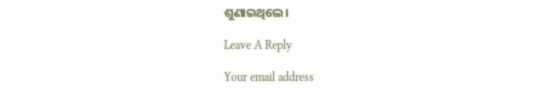ଶୁଣାଇଥିଲେ।

Leave A Reply

Your email address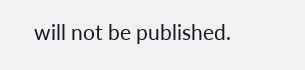will not be published.